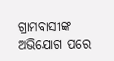ଗ୍ରାମବାସୀଙ୍କ ଅଭିଯୋଗ ପରେ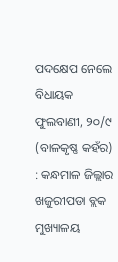ପଦକ୍ଷେପ ନେଲେ ବିଧାୟକ
ଫୁଲବାଣୀ, ୨୦/୯ (ବାଳକୃଷ୍ଣ କହଁର) : କନ୍ଧମାଳ ଜିଲ୍ଲାର ଖଜୁରୀପଡା ବ୍ଲକ ମୁଖ୍ୟାଳୟ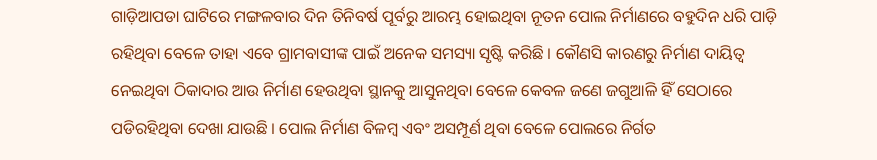ଗାଡ଼ିଆପଡା ଘାଟିରେ ମଙ୍ଗଳବାର ଦିନ ତିନିବର୍ଷ ପୂର୍ବରୁ ଆରମ୍ଭ ହୋଇଥିବା ନୂତନ ପୋଲ ନିର୍ମାଣରେ ବହୁଦିନ ଧରି ପାଡ଼ି ରହିଥିବା ବେଳେ ତାହା ଏବେ ଗ୍ରାମବାସୀଙ୍କ ପାଇଁ ଅନେକ ସମସ୍ୟା ସୃଷ୍ଟି କରିଛି । କୌଣସି କାରଣରୁ ନିର୍ମାଣ ଦାୟିତ୍ୱ ନେଇଥିବା ଠିକାଦାର ଆଉ ନିର୍ମାଣ ହେଉଥିବା ସ୍ଥାନକୁ ଆସୁନଥିବା ବେଳେ କେବଳ ଜଣେ ଜଗୁଆଳି ହିଁ ସେଠାରେ ପଡିରହିଥିବା ଦେଖା ଯାଉଛି । ପୋଲ ନିର୍ମାଣ ବିଳମ୍ବ ଏବଂ ଅସମ୍ପୂର୍ଣ ଥିବା ବେଳେ ପୋଲରେ ନିର୍ଗତ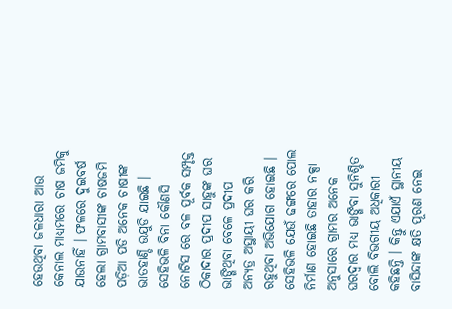ହେଉଥିବା ଜଳଧାରା ଆଉ କେନାଲ ମାଧ୍ୟମରେ ଚାଷ ଜମିକୁ ଯାଉନାହିଁ । ଫଳରେ ଦୁଇବର୍ଷ ହେଲା ଗ୍ରାମବାସୀଙ୍କ ଚାଷଜମି ପଡ଼ିଆ ପଡି ଅନେକ ଚାଷୀଙ୍କ ଭାତହାଣ୍ଡି ଉଯୁଡି ଯାଇଛି । ସେହିଭଳି ବିନା କୌଣସି ନୋଟିସ ରେ ବଳ ପୂର୍ବକ ସମ୍ପୃକ୍ତ ଠିକାଦାର ପ୍ରଦୀପ ସାହୁଙ୍କ ଘର ଭାଙ୍ଗିଥିବା ବେଳେ ପ୍ରଦୀପ ଅନ୍ୟତ୍ର ଅସ୍ଥାୟୀ ଘର କରି ରହୁଥିବା ଅଭିଯୋଗ ହୋଇଛି । ସେହିଭଳି ଯେଉଁ ଢଙ୍ଗରେ ପୋଲ ନିର୍ମାଣ ହୋଇଛି ତାହାର ନକ୍ସା ଅନୁସାରେ ଗ୍ରାମର ଅନେକ ଘରଦ୍ୱାର ମଧ୍ୟ ଭାଙ୍ଗିବା ସୁନିଶ୍ଚିତ ବୋଲି ବିଭଗୀୟ ଅଧିକାରୀ କହିଛନ୍ତି । କିନ୍ତୁ ଏଯାଏଁ ସ୍ଥାନୀୟ ବାସିନ୍ଦାଙ୍କ କ୍ଷତି ପୂରଣ ନେଇ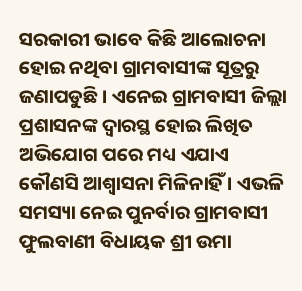ସରକାରୀ ଭାବେ କିଛି ଆଲୋଚନା ହୋଇ ନଥିବା ଗ୍ରାମବାସୀଙ୍କ ସୂତ୍ରରୁ ଜଣାପଡୁଛି । ଏନେଇ ଗ୍ରାମବାସୀ ଜିଲ୍ଲା ପ୍ରଶାସନଙ୍କ ଦ୍ୱାରସ୍ଥ ହୋଇ ଲିଖିତ ଅଭିଯୋଗ ପରେ ମଧ୍ୟ ଏଯାଏ କୌଣସି ଆଶ୍ୱାସନା ମିଳିନାହିଁ । ଏଭଳି ସମସ୍ୟା ନେଇ ପୁନର୍ବାର ଗ୍ରାମବାସୀ ଫୁଲବାଣୀ ବିଧାୟକ ଶ୍ରୀ ଉମା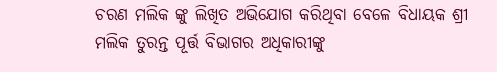ଚରଣ ମଲିକ ଙ୍କୁ ଲିଖିତ ଅଭିଯୋଗ କରିଥିବା ବେଳେ ବିଧାୟକ ଶ୍ରୀ ମଲିକ ତୁରନ୍ତ ପୂର୍ତ୍ତ ବିଭାଗର ଅଧିକାରୀଙ୍କୁ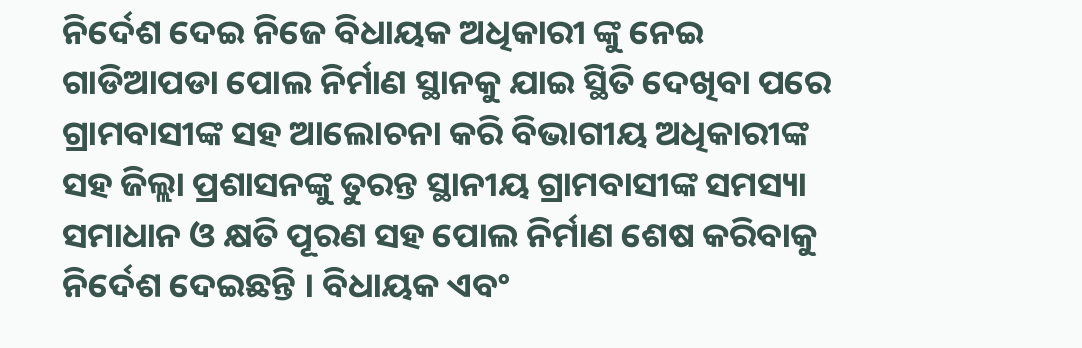ନିର୍ଦେଶ ଦେଇ ନିଜେ ବିଧାୟକ ଅଧିକାରୀ ଙ୍କୁ ନେଇ ଗାଡିଆପଡା ପୋଲ ନିର୍ମାଣ ସ୍ଥାନକୁ ଯାଇ ସ୍ଥିତି ଦେଖିବା ପରେ ଗ୍ରାମବାସୀଙ୍କ ସହ ଆଲୋଚନା କରି ବିଭାଗୀୟ ଅଧିକାରୀଙ୍କ ସହ ଜିଲ୍ଲା ପ୍ରଶାସନଙ୍କୁ ତୁରନ୍ତ ସ୍ଥାନୀୟ ଗ୍ରାମବାସୀଙ୍କ ସମସ୍ୟା ସମାଧାନ ଓ କ୍ଷତି ପୂରଣ ସହ ପୋଲ ନିର୍ମାଣ ଶେଷ କରିବାକୁ ନିର୍ଦେଶ ଦେଇଛନ୍ତି । ବିଧାୟକ ଏବଂ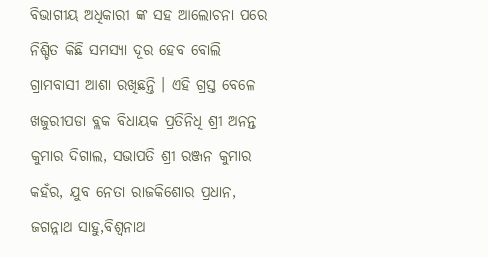ବିଭାଗୀୟ ଅଧିକାରୀ ଙ୍କ ସହ ଆଲୋଚନା ପରେ ନିଶ୍ଚିତ କିଛି ସମସ୍ୟା ଦୂର ହେବ ବୋଲି ଗ୍ରାମବାସୀ ଆଶା ରଖିଛନ୍ତି । ଏହି ଗ୍ରସ୍ତ ବେଳେ ଖଜୁରୀପଡା ବ୍ଲକ ବିଧାୟକ ପ୍ରତିନିଧି ଶ୍ରୀ ଅନନ୍ତ କୁମାର ଦିଗାଲ, ସଭାପତି ଶ୍ରୀ ରଞ୍ଜନ କୁମାର କହଁର, ଯୁବ ନେତା ରାଜକିଶୋର ପ୍ରଧାନ, ଜଗନ୍ନାଥ ସାହୁ,ବିଶ୍ୱନାଥ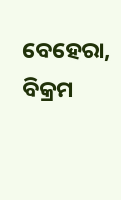ବେହେରା, ବିକ୍ରମ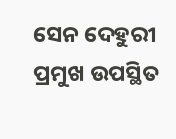ସେନ ଦେହୁରୀ ପ୍ରମୁଖ ଉପସ୍ଥିତ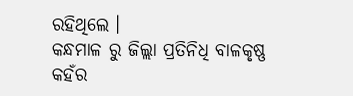ରହିଥିଲେ ।
କନ୍ଧମାଳ ରୁ ଜିଲ୍ଲା ପ୍ରତିନିଧି ବାଳକୃଷ୍ଣ କହଁର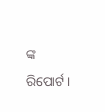ଙ୍କ ରିପୋର୍ଟ।